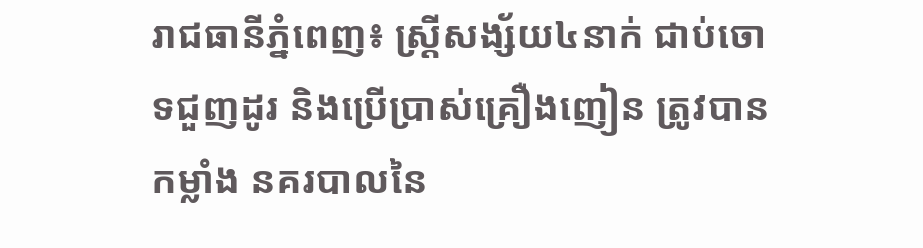រាជធានីភ្នំពេញ៖ ស្ត្រីសង្ស័យ៤នាក់ ជាប់ចោទជួញដូរ និងប្រើប្រាស់គ្រឿងញៀន ត្រូវបានកម្លាំង នគរបាលនៃ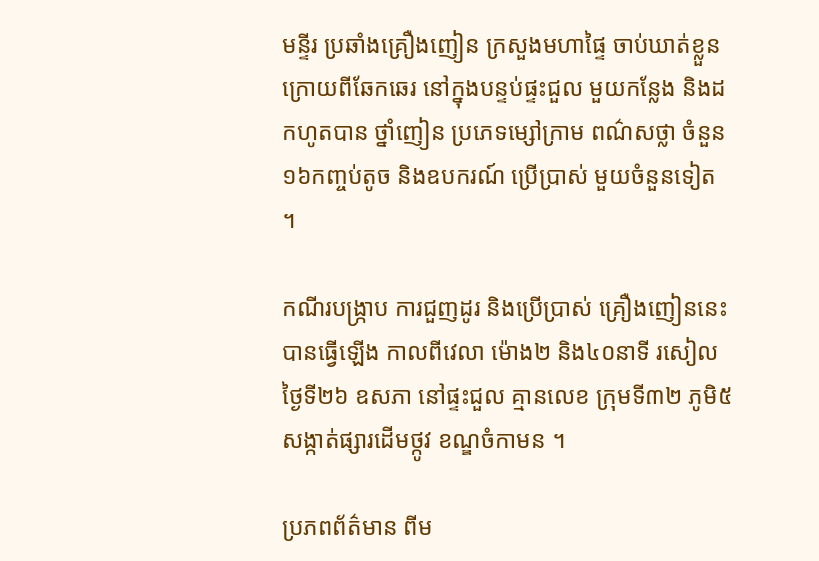មន្ទីរ ប្រឆាំងគ្រឿងញៀន ក្រសួងមហាផ្ទៃ ចាប់ឃាត់ខ្លួន ក្រោយពីឆែកឆេរ នៅក្នុងបន្ទប់ផ្ទះជួល មួយកន្លែង និងដកហូតបាន ថ្នាំញៀន ប្រភេទម្សៅក្រាម ពណ៌សថ្លា ចំនួន១៦កញ្ចប់តូច និងឧបករណ៍ ប្រើប្រាស់ មួយចំនួនទៀត ។

កណីរបង្ក្រាប ការជួញដូរ និងប្រើប្រាស់ គ្រឿងញៀននេះ បានធ្វើឡើង កាលពីវេលា ម៉ោង២ និង៤០នាទី រសៀល ថ្ងៃទី២៦ ឧសភា នៅផ្ទះជួល គ្មានលេខ ក្រុមទី៣២ ភូមិ៥ សង្កាត់ផ្សារដើមថ្កូវ ខណ្ឌចំកាមន ។

ប្រភពព័ត៌មាន ពីម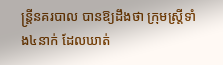ន្ត្រីនគរបាល បានឱ្យដឹងថា ក្រុមស្ត្រីទាំង៤នាក់ ដែលឃាត់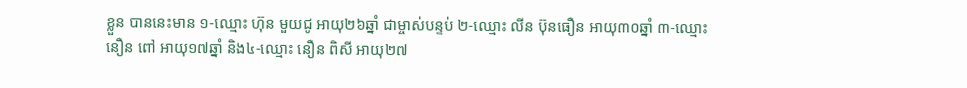ខ្លួន បាននេះមាន ១-ឈ្មោះ ហ៊ុន មួយជូ អាយុ២៦ឆ្នាំ ជាម្ចាស់បន្ទប់ ២-ឈ្មោះ លីន ប៊ុនធឿន អាយុ៣០ឆ្នាំ ៣-ឈ្មោះ នឿន ពៅ អាយុ១៧ឆ្នាំ និង៤-ឈ្មោះ នឿន ពិសី អាយុ២៧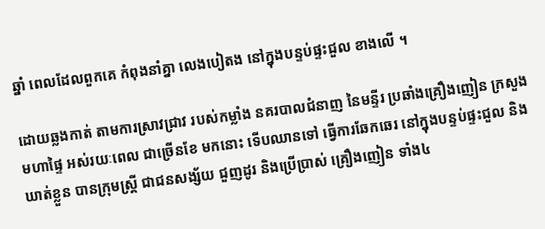ឆ្នាំ ពេលដែលពួកគេ កំពុងនាំគ្នា លេងបៀតង នៅក្នុងបន្ទប់ផ្ទះជួល ខាងលើ ។

ដោយឆ្លងកាត់ តាមការស្រាវជ្រាវ របស់កម្លាំង នគរបាលជំនាញ នៃមន្ទីរ ប្រឆាំងគ្រឿងញៀន ក្រសួងមហាផ្ទៃ អស់រយៈពេល ជាច្រើនខែ មកនោះ ទើបឈានទៅ ធ្វើការឆែកឆេរ នៅក្នុងបន្ទប់ផ្ទះជួល និងឃាត់ខ្លួន បានក្រុមស្ត្រី ជាជនសង្ស័យ ជួញដូរ និងប្រើប្រាស់ គ្រឿងញៀន ទាំង៤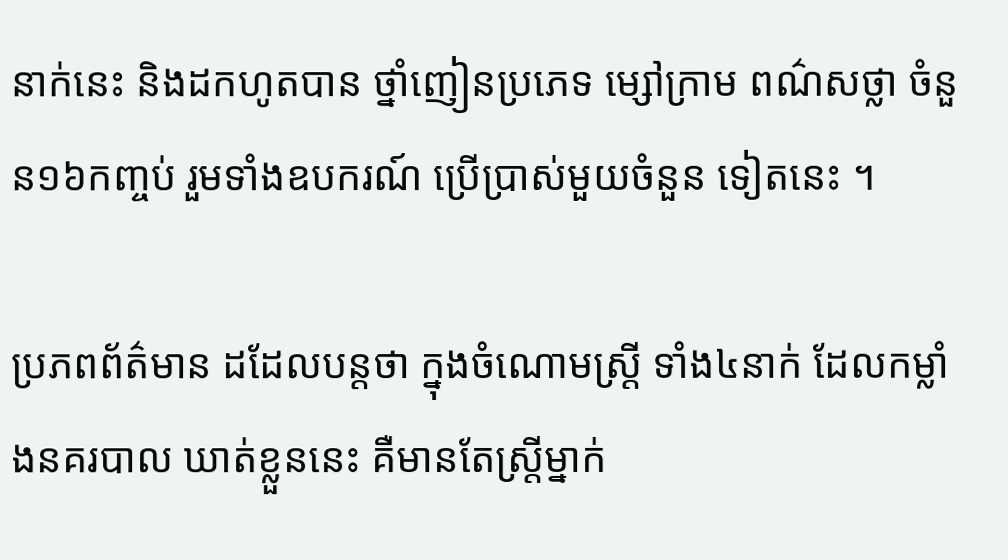នាក់នេះ និងដកហូតបាន ថ្នាំញៀនប្រភេទ ម្សៅក្រាម ពណ៌សថ្លា ចំនួន១៦កញ្ចប់ រួមទាំងឧបករណ៍ ប្រើប្រាស់មួយចំនួន ទៀតនេះ ។

ប្រភពព័ត៌មាន ដដែលបន្តថា ក្នុងចំណោមស្ត្រី ទាំង៤នាក់ ដែលកម្លាំងនគរបាល ឃាត់ខ្លួននេះ គឺមានតែស្ត្រីម្នាក់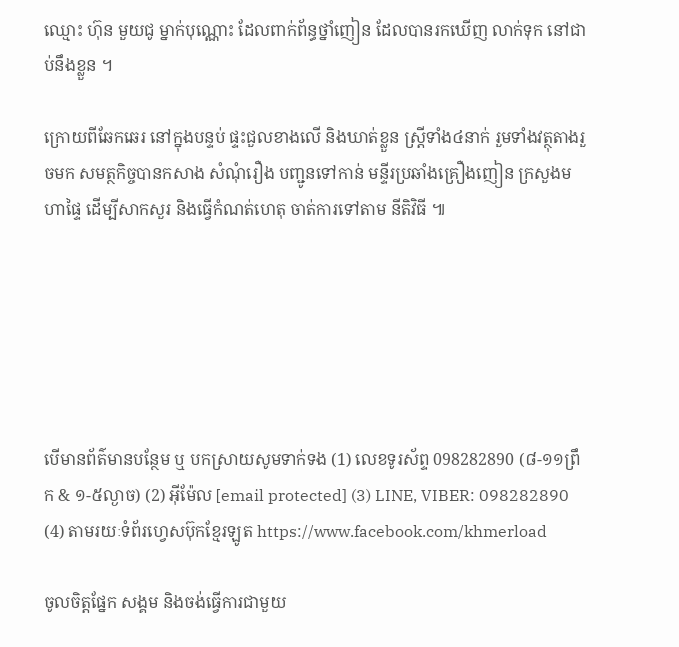ឈ្មោះ ហ៊ុន មួយជូ ម្នាក់បុណ្ណោះ ដែលពាក់ព័ន្ធថ្នាំញៀន ដែលបានរកឃើញ លាក់ទុក នៅជាប់នឹងខ្លួន ។

ក្រោយពីឆែកឆេរ នៅក្នុងបន្ទប់ ផ្ទះជួលខាងលើ និងឃាត់ខ្លួន ស្ត្រីទាំង៤នាក់ រួមទាំងវត្ថុតាងរួចមក សមត្ថកិច្ចបានកសាង សំណុំរឿង បញ្ជូនទៅកាន់ មន្ទីរប្រឆាំងគ្រឿងញៀន ក្រសួងមហាផ្ទៃ ដើម្បីសាកសួរ និងធ្វើកំណត់ហេតុ ចាត់ការទៅតាម នីតិវិធី ៕






បើមានព័ត៌មានបន្ថែម ឬ បកស្រាយសូមទាក់ទង (1) លេខទូរស័ព្ទ 098282890 (៨-១១ព្រឹក & ១-៥ល្ងាច) (2) អ៊ីម៉ែល [email protected] (3) LINE, VIBER: 098282890 (4) តាមរយៈទំព័រហ្វេសប៊ុកខ្មែរឡូត https://www.facebook.com/khmerload

ចូលចិត្តផ្នែក សង្គម និងចង់ធ្វើការជាមួយ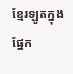ខ្មែរឡូតក្នុងផ្នែក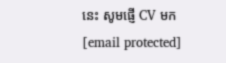នេះ សូមផ្ញើ CV មក [email protected]